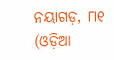ନୟାଗଡ଼, ୮ା୧ (ଓଡ଼ିଆ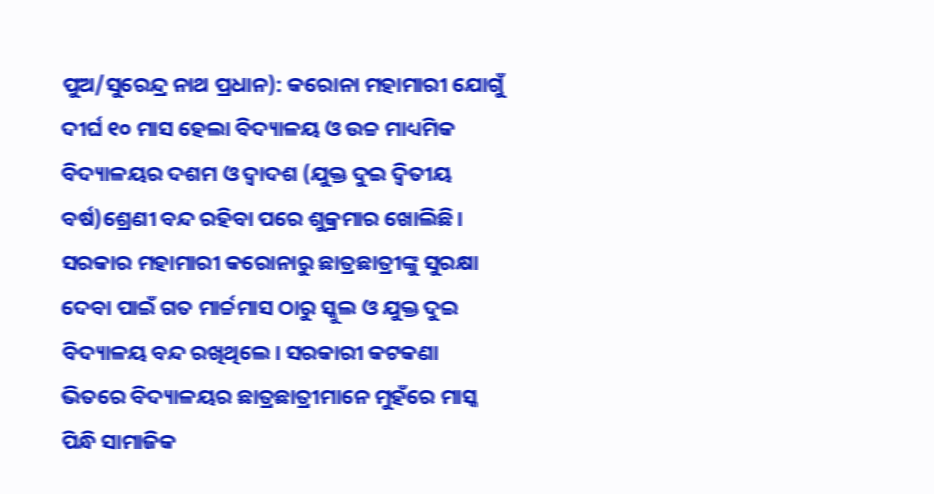ପୁଅ/ସୁରେନ୍ଦ୍ର ନାଥ ପ୍ରଧାନ): କରୋନା ମହାମାରୀ ଯୋଗୁଁ ଦୀର୍ଘ ୧୦ ମାସ ହେଲା ବିଦ୍ୟାଳୟ ଓ ଉଚ୍ଚ ମାଧ୍ୟମିକ ବିଦ୍ୟାଳୟର ଦଶମ ଓ ଦ୍ୱାଦଶ (ଯୁକ୍ତ ଦୁଇ ଦ୍ୱିତୀୟ ବର୍ଷ)ଶ୍ରେଣୀ ବନ୍ଦ ରହିବା ପରେ ଶୁକ୍ରମାର ଖୋଲିଛି। ସରକାର ମହାମାରୀ କରୋନାରୁ ଛାତ୍ରଛାତ୍ରୀଙ୍କୁ ସୁରକ୍ଷା ଦେବା ପାଇଁ ଗତ ମାର୍ଚ୍ଚମାସ ଠାରୁ ସ୍କୁଲ ଓ ଯୁକ୍ତ ଦୁଇ ବିଦ୍ୟାଳୟ ବନ୍ଦ ରଖିଥିଲେ। ସରକାରୀ କଟକଣା ଭିତରେ ବିଦ୍ୟାଳୟର ଛାତ୍ରଛାତ୍ରୀମାନେ ମୁହଁରେ ମାସ୍କ ପିନ୍ଧି ସାମାଜିକ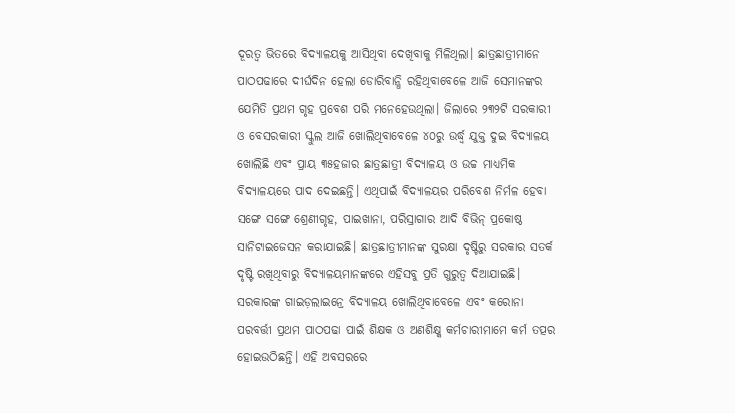ଦୂରତ୍ୱ ଭିତରେ ବିଦ୍ୟାଳୟକୁ ଆସିଥିବା ଦେଖିବାକୁ ମିଳିଥିଲା। ଛାତ୍ରଛାତ୍ରୀମାନେ ପାଠପଢାରେ ଦୀର୍ଘଦିନ ହେଲା ଡୋରିବାନ୍ଧି ରହିଥିବାବେଳେ ଆଜି ସେମାନଙ୍କର ଯେମିତି ପ୍ରଥମ ଗୃହ ପ୍ରବେଶ ପରି ମନେହେଉଥିଲା। ଜିଲାରେ ୨୩୨ଟି ସରକାରୀ ଓ ବେସରକାରୀ ସ୍କୁଲ ଆଜି ଖୋଲିଥିବାବେଳେ ୪୦ରୁ ଉର୍ଦ୍ଧ୍ୱ ଯୁକ୍ତ ଦୁଇ ବିଦ୍ୟାଳୟ ଖୋଲିଛି ଏବଂ ପ୍ରାୟ ୩୫ହଜାର ଛାତ୍ରଛାତ୍ରୀ ବିଦ୍ୟାଳୟ ଓ ଉଚ୍ଚ ମାଧ୍ୟମିକ ବିଦ୍ୟାଳୟରେ ପାଦ ଦେଇଛନ୍ତି। ଏଥିପାଇଁ ବିଦ୍ୟାଳୟର ପରିବେଶ ନିର୍ମଳ ହେବା ସଙ୍ଗେ ସଙ୍ଗେ ଶ୍ରେଣୀଗୃହ, ପାଇଖାନା, ପରିସ୍ରାଗାର ଆଦି ବିଭିନ୍ ପ୍ରକୋଷ୍ଠ ସାନିଟାଇଜେସନ କରାଯାଇଛି। ଛାତ୍ରଛାତ୍ରୀମାନଙ୍କ ସୁରକ୍ଷା ଦୃଷ୍ଟିରୁ ସରକାର ସତର୍କ ଦୃଷ୍ଟି ରଖିଥିବାରୁ ବିଦ୍ୟାଳୟମାନଙ୍କରେ ଏହିସବୁ ପ୍ରତି ଗୁରୁତ୍ୱ ଦିଆଯାଇଛି। ସରକାରଙ୍କ ଗାଇଡ଼ଲାଇନ୍ରେ ବିଦ୍ୟାଳୟ ଖୋଲିଥିବାବେଳେ ଏବଂ କରୋନା ପରବର୍ତ୍ତୀ ପ୍ରଥମ ପାଠପଢା ପାଇଁ ଶିକ୍ଷକ ଓ ଅଣଶିକ୍ଷ୍କ କର୍ମଚାରୀମାମେ କର୍ମ ତତ୍ପର ହୋଇଉଠିଛନ୍ତି। ଏହି ଅବସରରେ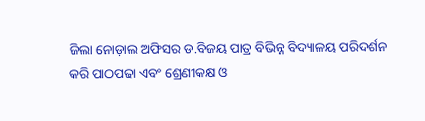ଜିଲା ନୋଡ଼ାଲ ଅଫିସର ଡ.ବିଜୟ ପାତ୍ର ବିଭିନ୍ନ ବିଦ୍ୟାଳୟ ପରିଦର୍ଶନ କରି ପାଠପଢା ଏବଂ ଶ୍ରେଣୀକକ୍ଷ ଓ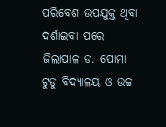ପରିବେଶ ଉପଯୁକ୍ତ ଥିବା ଦର୍ଶାଇବା ପରେ ଜିଲାପାଳ ଡ. ପୋମା ଟୁଡୁ ବିଦ୍ୟାଳୟ ଓ ଉଚ୍ଚ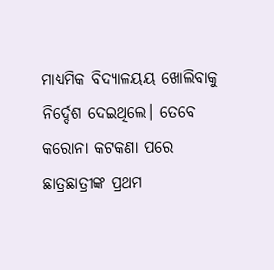ମାଧ୍ୟମିକ ବିଦ୍ୟାଳୟୟ ଖୋଲିବାକୁ ନିର୍ଦ୍ଦେଶ ଦେଇଥିଲେ। ତେବେ କରୋନା କଟକଣା ପରେ ଛାତ୍ରଛାତ୍ରୀଙ୍କ ପ୍ରଥମ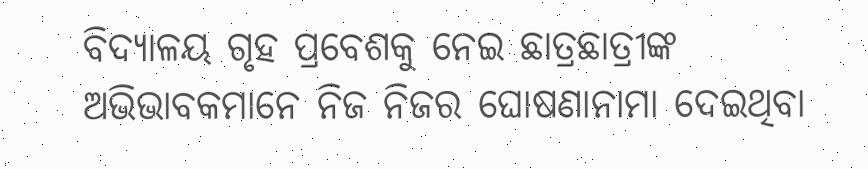ବିଦ୍ୟାଳୟ ଗୃହ ପ୍ରବେଶକୁ ନେଇ ଛାତ୍ରଛାତ୍ରୀଙ୍କ ଅଭିଭାବକମାନେ ନିଜ ନିଜର ଘୋଷଣାନାମା ଦେଇଥିବା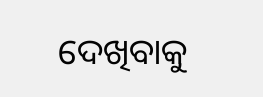ଦେଖିବାକୁ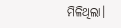ମିଳିଥିଲା।